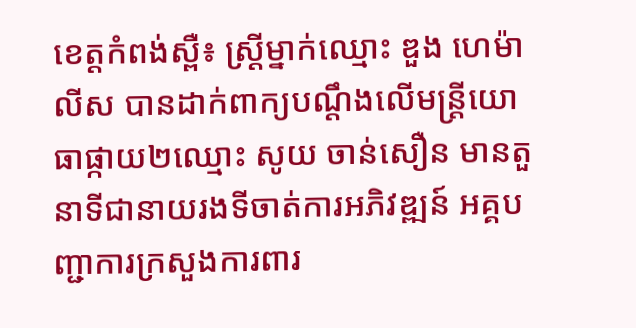ខេត្តកំពង់ស្ពឺ៖ ស្ត្រីម្នាក់ឈ្មោះ ឌួង ហេម៉ាលីស បានដាក់ពាក្យបណ្តឹងលើមន្ត្រីយោធាផ្កាយ២ឈ្មោះ សូយ ចាន់សឿន មានតួនាទីជានាយរងទីចាត់ការអភិវឌ្ឍន៍ អគ្គបញ្ជាការក្រសួងការពារ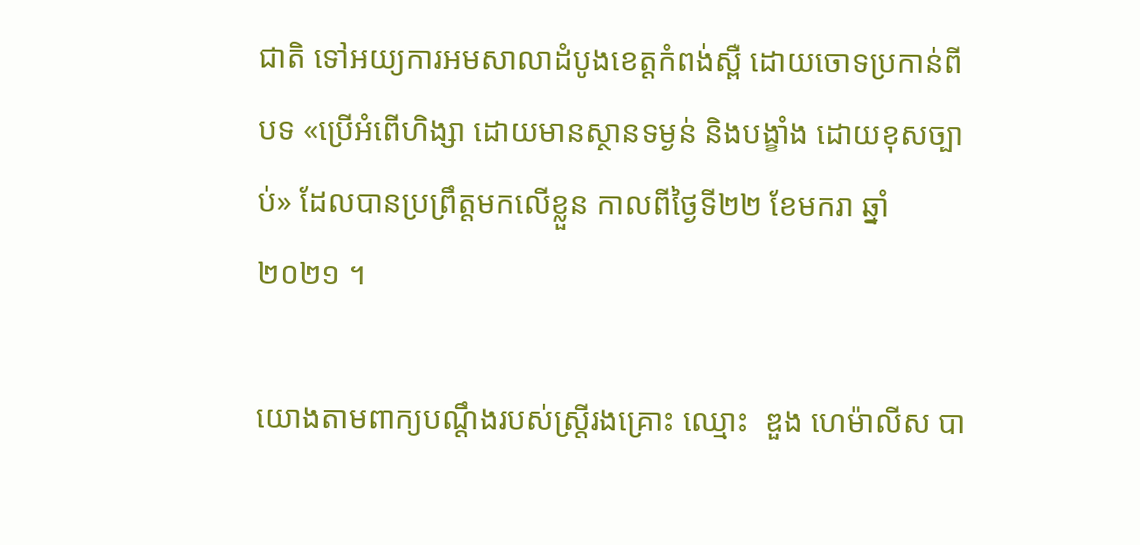ជាតិ ទៅអយ្យការអមសាលាដំបូងខេត្តកំពង់ស្ពឺ ដោយចោទប្រកាន់ពីបទ «ប្រើអំពើហិង្សា ដោយមានស្ថានទម្ងន់ និងបង្ខាំង ដោយខុសច្បាប់» ដែលបានប្រព្រឹត្តមកលើខ្លួន កាលពីថ្ងៃទី២២ ខែមករា ឆ្នាំ២០២១ ។

យោងតាមពាក្យបណ្ដឹងរបស់ស្រ្តីរងគ្រោះ ឈ្មោះ  ឌួង ហេម៉ាលីស បា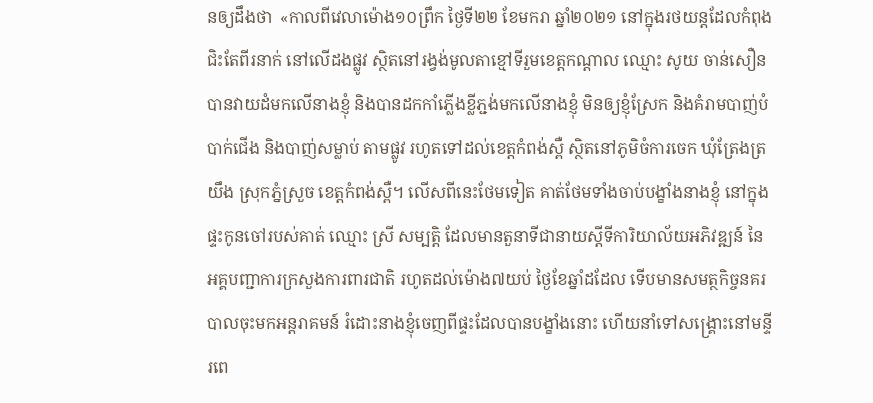នឲ្យដឹងថា  «កាលពីវេលាម៉ោង១០ព្រឹក ថ្ងៃទី២២ ខែមករា ឆ្នាំ២០២១ នៅក្នុងរថយន្តដែលកំពុងជិះតែពីរនាក់ នៅលើដងផ្លូវ ស្ថិតនៅរង្វង់មូលតាខ្មៅទីរួមខេត្តកណ្ដាល ឈ្មោះ សូយ ចាន់សឿន បានវាយដំមកលើនាងខ្ញុំ និងបានដកកាំភ្លើងខ្លីភ្ជង់មកលើនាងខ្ញុំ មិនឲ្យខ្ញុំស្រែក និងគំរាមបាញ់បំបាក់ជើង និងបាញ់សម្លាប់ តាមផ្លូវ រហូតទៅដល់ខេត្តកំពង់ស្ពឺ ស្ថិតនៅភូមិចំការចេក ឃុំត្រែងត្រយឹង ស្រុកភ្នំស្រួច ខេត្តកំពង់ស្ពឺ។ លើសពីនេះថែមទៀត គាត់ថែមទាំងចាប់បង្ខាំងនាងខ្ញុំ នៅក្នុងផ្ទះកូនចៅរបស់គាត់ ឈ្មោះ ស្រី សម្បត្តិ ដែលមានតួនាទីជានាយស្ដីទីការិយាល័យអភិវឌ្ឍន៍ នៃអគ្គបញ្ជាការក្រសួងការពារជាតិ រហូតដល់ម៉ោង៧យប់ ថ្ងៃខែឆ្នាំដដែល ទើបមានសមត្ថកិច្ចនគរបាលចុះមកអន្តរាគមន៍ រំដោះនាងខ្ញុំចេញពីផ្ទះដែលបានបង្ខាំងនោះ ហើយនាំទៅសង្គ្រោះនៅមន្ទីរពេ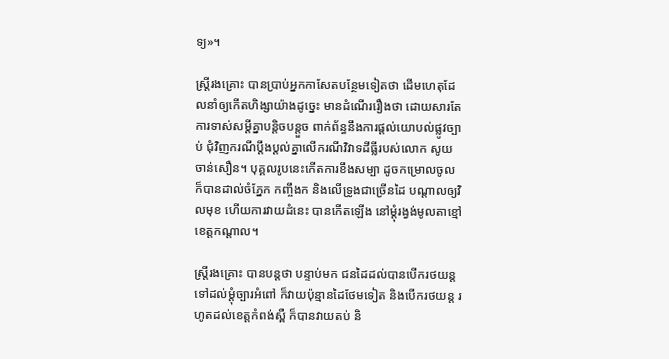ទ្យ»។

ស្ត្រីរងគ្រោះ បានប្រាប់អ្នកកាសែតបន្ថែមទៀតថា ដើមហេតុដែលនាំឲ្យកើតហិង្សាយ៉ាងដូច្នេះ មានដំណើររឿងថា ដោយសារតែការទាស់សម្ដីគ្នាបន្តិចបន្តួច ពាក់ព័ន្ធនឹងការផ្ដល់យោបល់ផ្លូវច្បាប់ ជុំវិញករណីប្ដឹងប្ដល់គ្នាលើករណីវិវាទដីធ្លីរបស់លោក សូយ ចាន់សឿន។ បុគ្គលរូបនេះកើតការខឹងសម្បា ដូចកម្រោលចូល ក៏បានដាល់ចំភ្នែក កញ្ចឹងក និងលើទ្រូងជាច្រើនដៃ បណ្ដាលឲ្យវិលមុខ ហើយការវាយដំនេះ បានកើតឡើង នៅម្ដុំរង្វង់មូលតាខ្មៅ ខេត្តកណ្ដាល។

ស្រ្ដីរងគ្រោះ បានបន្ដថា បន្ទាប់មក ជនដៃដល់បានបើករថយន្ដទៅដល់ម្ដុំច្បារអំពៅ ក៏វាយប៉ុន្មានដៃថែមទៀត និងបើករថយន្ដ រហូតដល់ខេត្តកំពង់ស្ពឺ ក៏បានវាយតប់ និ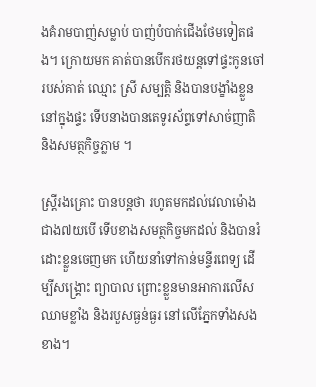ងគំរាមបាញ់សម្លាប់ បាញ់បំបាក់ជើងថែមទៀតផង។ ក្រោយមក គាត់បានបើករថយន្ដទៅផ្ទះកូនចៅរបស់គាត់ ឈ្មោះ ស្រី សម្បត្តិ និងបានបង្ខាំងខ្លួននៅក្នុងផ្ទះ ទើបនាងបានតេទូរស័ព្ទទៅសាច់ញាតិ និងសមត្ថកិច្ចភ្លាម ។

ស្រ្ដីរងគ្រោះ បានបន្ដថា រហូតមកដល់វេលាម៉ោងជាង៧យបើ ទើបខាងសមត្ថកិច្ចមកដល់ និងបានរំដោះខ្លួនចេញមក ហើយនាំទៅកាន់មន្ទីរពេទ្យ ដើម្បីសង្រ្គោះ ព្យាបាល ព្រោះខ្លួនមានអាការលើសឈាមខ្លាំង និងរបួសធ្ងន់ធ្ងរ នៅលើភ្នែកទាំងសងខាង។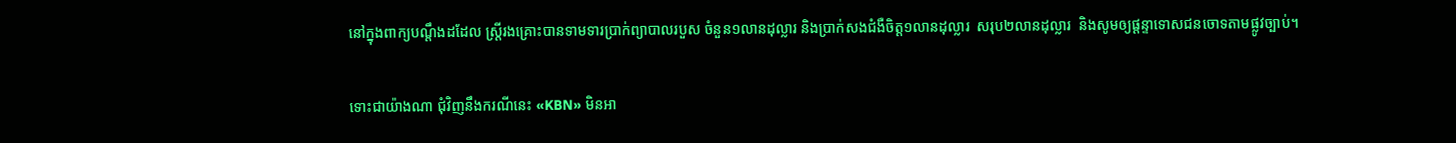នៅក្នុងពាក្យបណ្តឹងដដែល ស្រ្តីរងគ្រោះបានទាមទារប្រាក់ព្យាបាលរបួស ចំនួន១លានដុល្លារ និងប្រាក់សងជំងឺចិត្ត១លានដុល្លារ  សរុប២លានដុល្លារ  និងសូមឲ្យផ្តន្ទាទោសជនចោទតាមផ្លូវច្បាប់។

ទោះជាយ៉ាងណា ជុំវិញនឹងករណីនេះ «KBN» មិនអា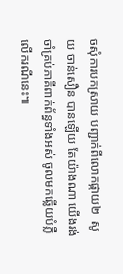ចសុំការបកស្រាយ បញ្ជាក់ពីលោកផ្កាយ២  សូយ ចាន់សឿន បានឡើយ តែយ៉ាងណា យើងរង់ចាំគ្រប់ភាគីពាក់ព័ន្ធទាំងអស់ ចូលមកឆ្លើយបំភ្លឺ លើករណីនេះ៕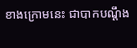ខាងក្រោមនេះ ជាបាកបណ្ដឹង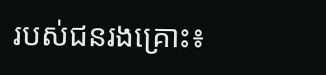របស់ជនរងគ្រោះ៖